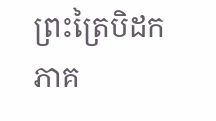ព្រះត្រៃបិដក ភាគ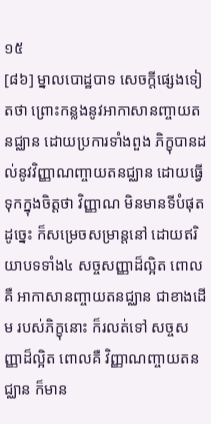១៥
[៨៦] ម្នាលបោដ្ឋបាទ សេចក្តីផ្សេងទៀតថា ព្រោះកន្លងនូវអាកាសានញ្ចាយតនជ្ឈាន ដោយប្រការទាំងពួង ភិក្ខុបានដល់នូវវិញ្ញាណញ្ចាយតនជ្ឈាន ដោយធ្វើទុកក្នុងចិត្តថា វិញ្ញាណ មិនមានទីបំផុត ដូច្នេះ ក៏សម្រេចសម្រាន្តនៅ ដោយឥរិយាបទទាំង៤ សច្ចសញ្ញាដ៏ល្អិត ពោលគឺ អាកាសានញ្ចាយតនជ្ឈាន ជាខាងដើម របស់ភិក្ខុនោះ ក៏រលត់ទៅ សច្ចសញ្ញាដ៏ល្អិត ពោលគឺ វិញ្ញាណញ្ចាយតនជ្ឈាន ក៏មាន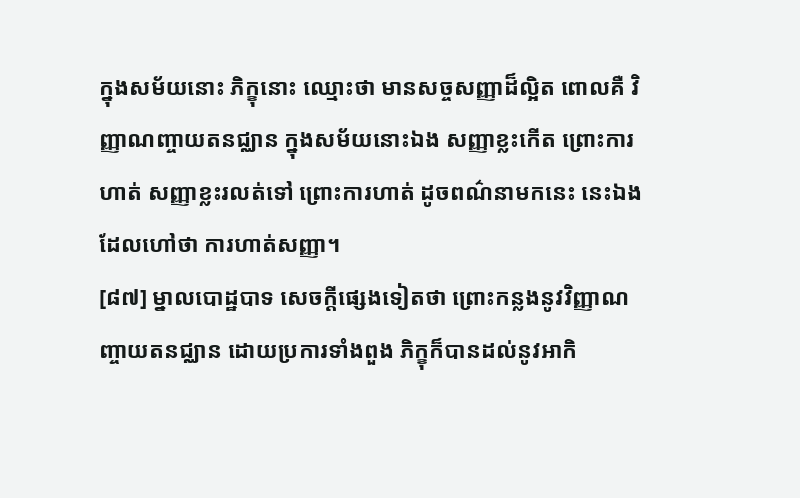ក្នុងសម័យនោះ ភិក្ខុនោះ ឈ្មោះថា មានសច្ចសញ្ញាដ៏ល្អិត ពោលគឺ វិញ្ញាណញ្ចាយតនជ្ឈាន ក្នុងសម័យនោះឯង សញ្ញាខ្លះកើត ព្រោះការហាត់ សញ្ញាខ្លះរលត់ទៅ ព្រោះការហាត់ ដូចពណ៌នាមកនេះ នេះឯង ដែលហៅថា ការហាត់សញ្ញា។
[៨៧] ម្នាលបោដ្ឋបាទ សេចក្តីផ្សេងទៀតថា ព្រោះកន្លងនូវវិញ្ញាណញ្ចាយតនជ្ឈាន ដោយប្រការទាំងពួង ភិក្ខុក៏បានដល់នូវអាកិ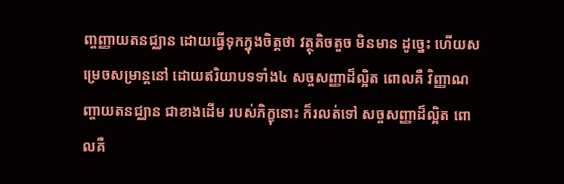ញ្ចញ្ញាយតនជ្ឈាន ដោយធ្វើទុកក្នុងចិត្តថា វត្ថុតិចតួច មិនមាន ដូច្នេះ ហើយសម្រេចសម្រាន្តនៅ ដោយឥរិយាបទទាំង៤ សច្ចសញ្ញាដ៏ល្អិត ពោលគឺ វិញ្ញាណញ្ចាយតនជ្ឈាន ជាខាងដើម របស់ភិក្ខុនោះ ក៏រលត់ទៅ សច្ចសញ្ញាដ៏ល្អិត ពោលគឺ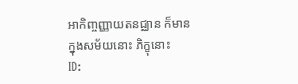អាកិញ្ចញ្ញាយតនជ្ឈាន ក៏មានក្នុងសម័យនោះ ភិក្ខុនោះ
ID: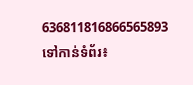636811816866565893
ទៅកាន់ទំព័រ៖